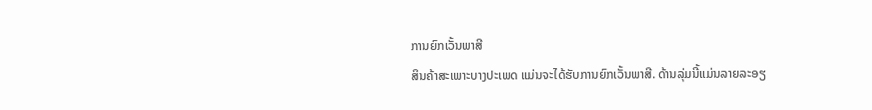ການຍົກເວັ້ນພາສີ
ສິນຄ້າສະເພາະບາງປະເພດ ແມ່ນຈະໄດ້ຮັບການຍົກເວັ້ນພາສີ. ດ້ານລຸ່ມນີ້ແມ່ນລາຍລະອຽ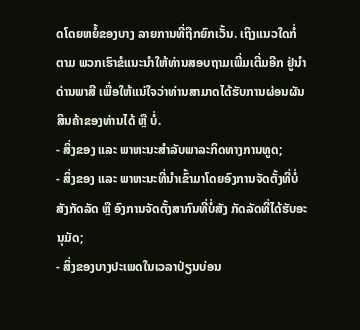ດໂດຍຫຍໍ້ຂອງບາງ ລາຍການທີ່ຖືກຍົກເວັ້ນ. ເຖິງແນວໃດກໍ່ຕາມ ພວກເຮົາຂໍແນະນໍາໃຫ້ທ່ານສອບຖາມເພີ່ມເຕີ່ມອີກ ຢູ່ນໍາດ່ານພາສີ ເພື່ອໃຫ້ແນ່ໃຈວ່າທ່ານສາມາດໄດ້ຮັບການຜ່ອນຜັນສິນຄ້າຂອງທ່ານໄດ້ ຫຼື ບໍ່.
- ສິ່ງຂອງ ແລະ ພາຫະນະສໍາລັບພາລະກິດທາງການທູດ;
- ສິ່ງຂອງ ແລະ ພາຫະນະທີ່ນໍາເຂົ້າມາໂດຍອົງການຈັດຕັ້ງທີ່ບໍ່ສັງກັດລັດ ຫຼື ອົງການຈັດຕັ້ງສາກົນທີ່ບໍ່ສັງ ກັດລັດທີ່ໄດ້ຮັບອະນຸມັດ;
- ສິ່ງຂອງບາງປະເພດໃນເວລາປ່ຽນບ່ອນ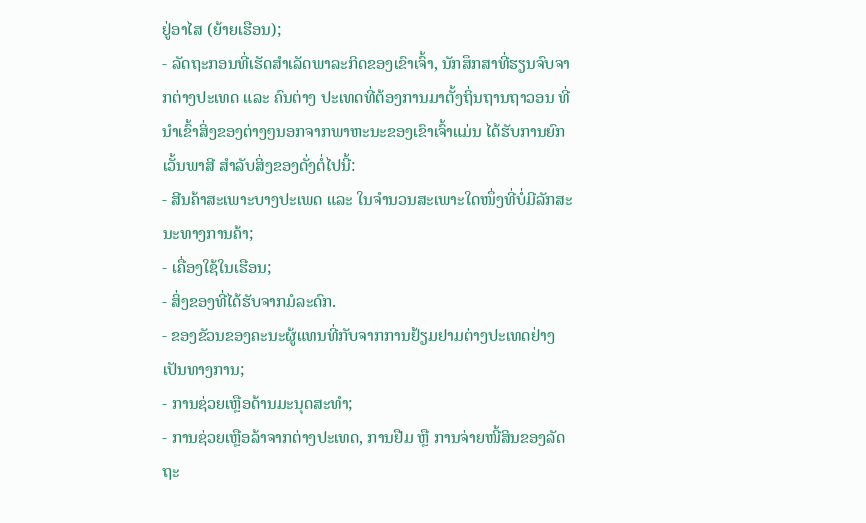ຢູ່ອາໄສ (ຍ້າຍເຮືອນ);
- ລັດຖະກອນທີ່ເຮັດສໍາເລັດພາລະກິດຂອງເຂົາເຈົ້າ, ນັກສຶກສາທີ່ຮຽນຈົບຈາກຕ່າງປະເທດ ແລະ ຄົນຕ່າງ ປະເທດທີ່ຕ້ອງການມາຕັ້ງຖິ່ນຖານຖາວອນ ທີ່ນໍາເຂົ້າສິ່ງຂອງຕ່າງໆນອກຈາກພາຫະນະຂອງເຂົາເຈົ້າແມ່ນ ໄດ້ຮັບການຍົກເວັ້ນພາສີ ສໍາລັບສິ່ງຂອງດັ່ງຕໍ່ໄປນີ້:
- ສີນຄ້າສະເພາະບາງປະເພດ ແລະ ໃນຈໍານວນສະເພາະໃດໜຶ່ງທີ່ບໍ່ມີລັກສະນະທາງການຄ້າ;
- ເຄື່ອງໃຊ້ໃນເຮືອນ;
- ສິ່ງຂອງທີ່ໄດ້ຮັບຈາກມໍລະດົກ.
- ຂອງຂັວນຂອງຄະນະຜູ້ແທນທີ່ກັບຈາກການຢ້ຽມຢາມຕ່າງປະເທດຢ່າງເປັນທາງການ;
- ການຊ່ວຍເຫຼືອດ້ານມະນຸດສະທໍາ;
- ການຊ່ວຍເຫຼືອລ້າຈາກຕ່າງປະເທດ, ການຢືມ ຫຼື ການຈ່າຍໜີ້ສິນຂອງລັດຖະ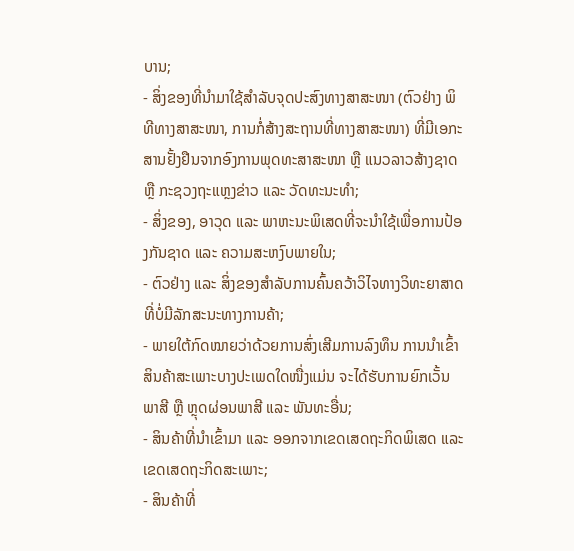ບານ;
- ສິ່ງຂອງທີ່ນໍາມາໃຊ້ສໍາລັບຈຸດປະສົງທາງສາສະໜາ (ຕົວຢ່າງ ພິທີທາງສາສະໜາ, ການກໍ່ສ້າງສະຖານທີ່ທາງສາສະໜາ) ທີ່ມີເອກະສານຢັ້ງຢືນຈາກອົງການພຸດທະສາສະໜາ ຫຼື ແນວລາວສ້າງຊາດ ຫຼື ກະຊວງຖະແຫຼງຂ່າວ ແລະ ວັດທະນະທໍາ;
- ສິ່ງຂອງ, ອາວຸດ ແລະ ພາຫະນະພິເສດທີ່ຈະນໍາໃຊ້ເພື່ອການປ້ອງກັນຊາດ ແລະ ຄວາມສະຫງົບພາຍໃນ;
- ຕົວຢ່າງ ແລະ ສິ່ງຂອງສໍາລັບການຄົ້ນຄວ້າວິໄຈທາງວິທະຍາສາດທີ່ບໍ່ມີລັກສະນະທາງການຄ້າ;
- ພາຍໃຕ້ກົດໝາຍວ່າດ້ວຍການສົ່ງເສີມການລົງທຶນ ການນໍາເຂົ້າສິນຄ້າສະເພາະບາງປະເພດໃດໜື່ງແມ່ນ ຈະໄດ້ຮັບການຍົກເວັ້ນພາສີ ຫຼື ຫຼຸດຜ່ອນພາສີ ແລະ ພັນທະອື່ນ;
- ສິນຄ້າທີ່ນໍາເຂົ້າມາ ແລະ ອອກຈາກເຂດເສດຖະກິດພິເສດ ແລະ ເຂດເສດຖະກິດສະເພາະ;
- ສິນຄ້າທີ່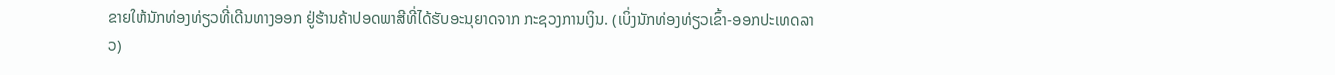ຂາຍໃຫ້ນັກທ່ອງທ່ຽວທີ່ເດີນທາງອອກ ຢູ່ຮ້ານຄ້າປອດພາສີທີ່ໄດ້ຮັບອະນຸຍາດຈາກ ກະຊວງການເງິນ. (ເບິ່ງນັກທ່ອງທ່ຽວເຂົ້າ-ອອກປະເທດລາວ)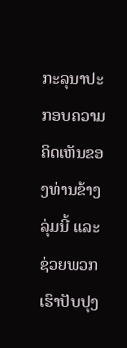ກະລຸນາປະກອບຄວາມຄິດເຫັນຂອງທ່ານຂ້າງລຸ່ມນີ້ ແລະຊ່ວຍພວກເຮົາປັບປຸງ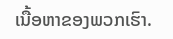ເນື້ອຫາຂອງພວກເຮົາ.